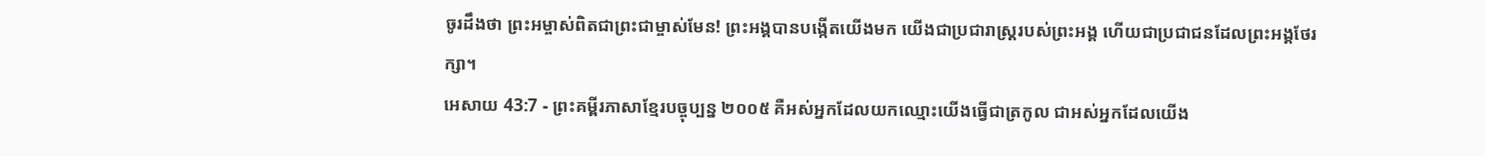ចូរដឹងថា ព្រះអម្ចាស់ពិតជាព្រះជាម្ចាស់មែន! ព្រះអង្គបានបង្កើតយើងមក យើងជាប្រជារាស្ដ្ររបស់ព្រះអង្គ ហើយជាប្រជាជនដែលព្រះអង្គថែរក្សា។
អេសាយ 43:7 - ព្រះគម្ពីរភាសាខ្មែរបច្ចុប្បន្ន ២០០៥ គឺអស់អ្នកដែលយកឈ្មោះយើងធ្វើជាត្រកូល ជាអស់អ្នកដែលយើង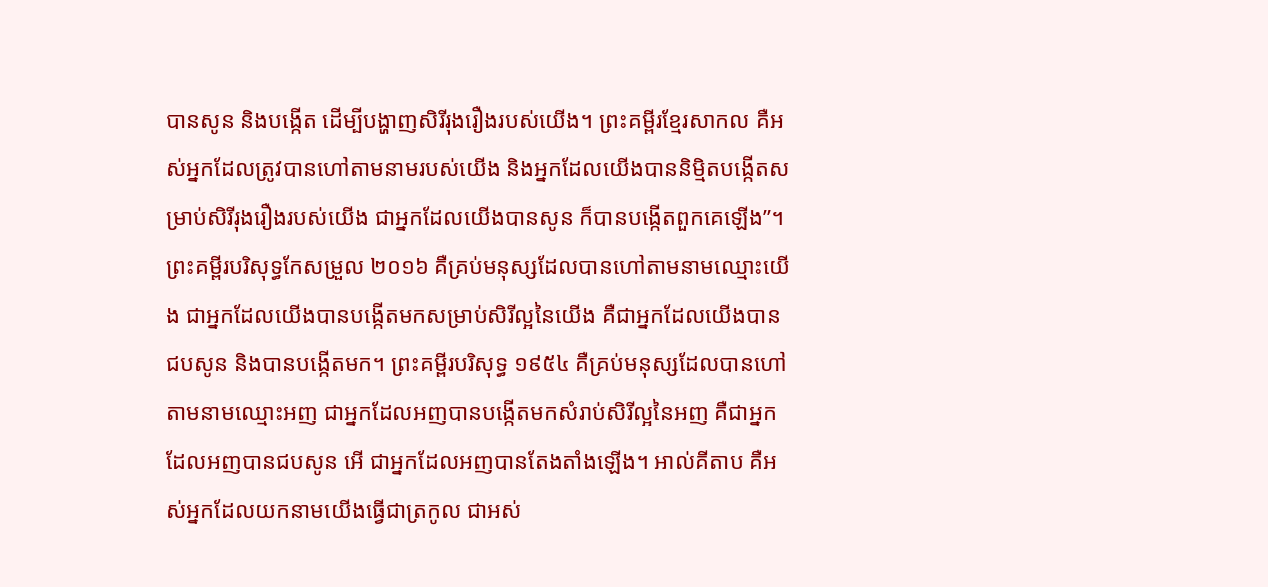បានសូន និងបង្កើត ដើម្បីបង្ហាញសិរីរុងរឿងរបស់យើង។ ព្រះគម្ពីរខ្មែរសាកល គឺអស់អ្នកដែលត្រូវបានហៅតាមនាមរបស់យើង និងអ្នកដែលយើងបាននិម្មិតបង្កើតសម្រាប់សិរីរុងរឿងរបស់យើង ជាអ្នកដែលយើងបានសូន ក៏បានបង្កើតពួកគេឡើង”។ ព្រះគម្ពីរបរិសុទ្ធកែសម្រួល ២០១៦ គឺគ្រប់មនុស្សដែលបានហៅតាមនាមឈ្មោះយើង ជាអ្នកដែលយើងបានបង្កើតមកសម្រាប់សិរីល្អនៃយើង គឺជាអ្នកដែលយើងបានជបសូន និងបានបង្កើតមក។ ព្រះគម្ពីរបរិសុទ្ធ ១៩៥៤ គឺគ្រប់មនុស្សដែលបានហៅតាមនាមឈ្មោះអញ ជាអ្នកដែលអញបានបង្កើតមកសំរាប់សិរីល្អនៃអញ គឺជាអ្នកដែលអញបានជបសូន អើ ជាអ្នកដែលអញបានតែងតាំងឡើង។ អាល់គីតាប គឺអស់អ្នកដែលយកនាមយើងធ្វើជាត្រកូល ជាអស់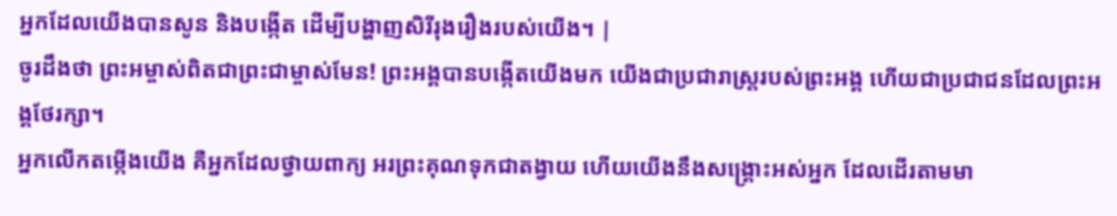អ្នកដែលយើងបានសូន និងបង្កើត ដើម្បីបង្ហាញសិរីរុងរឿងរបស់យើង។ |
ចូរដឹងថា ព្រះអម្ចាស់ពិតជាព្រះជាម្ចាស់មែន! ព្រះអង្គបានបង្កើតយើងមក យើងជាប្រជារាស្ដ្ររបស់ព្រះអង្គ ហើយជាប្រជាជនដែលព្រះអង្គថែរក្សា។
អ្នកលើកតម្កើងយើង គឺអ្នកដែលថ្វាយពាក្យ អរព្រះគុណទុកជាតង្វាយ ហើយយើងនឹងសង្គ្រោះអស់អ្នក ដែលដើរតាមមា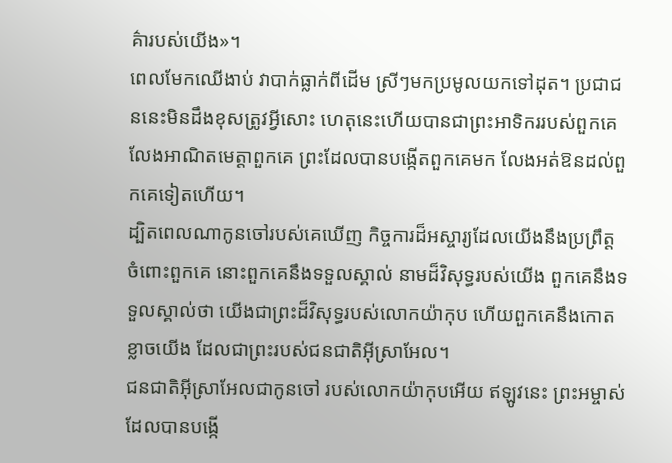គ៌ារបស់យើង»។
ពេលមែកឈើងាប់ វាបាក់ធ្លាក់ពីដើម ស្រីៗមកប្រមូលយកទៅដុត។ ប្រជាជននេះមិនដឹងខុសត្រូវអ្វីសោះ ហេតុនេះហើយបានជាព្រះអាទិកររបស់ពួកគេ លែងអាណិតមេត្តាពួកគេ ព្រះដែលបានបង្កើតពួកគេមក លែងអត់ឱនដល់ពួកគេទៀតហើយ។
ដ្បិតពេលណាកូនចៅរបស់គេឃើញ កិច្ចការដ៏អស្ចារ្យដែលយើងនឹងប្រព្រឹត្ត ចំពោះពួកគេ នោះពួកគេនឹងទទួលស្គាល់ នាមដ៏វិសុទ្ធរបស់យើង ពួកគេនឹងទទួលស្គាល់ថា យើងជាព្រះដ៏វិសុទ្ធរបស់លោកយ៉ាកុប ហើយពួកគេនឹងកោតខ្លាចយើង ដែលជាព្រះរបស់ជនជាតិអ៊ីស្រាអែល។
ជនជាតិអ៊ីស្រាអែលជាកូនចៅ របស់លោកយ៉ាកុបអើយ ឥឡូវនេះ ព្រះអម្ចាស់ដែលបានបង្កើ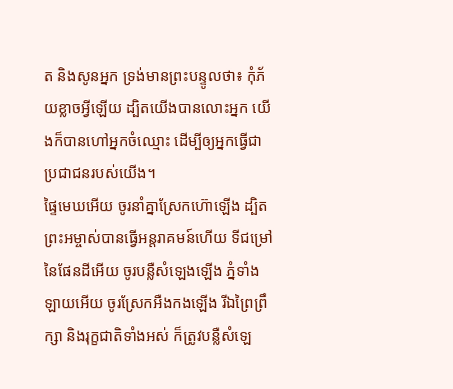ត និងសូនអ្នក ទ្រង់មានព្រះបន្ទូលថា៖ កុំភ័យខ្លាចអ្វីឡើយ ដ្បិតយើងបានលោះអ្នក យើងក៏បានហៅអ្នកចំឈ្មោះ ដើម្បីឲ្យអ្នកធ្វើជាប្រជាជនរបស់យើង។
ផ្ទៃមេឃអើយ ចូរនាំគ្នាស្រែកហ៊ោឡើង ដ្បិតព្រះអម្ចាស់បានធ្វើអន្តរាគមន៍ហើយ ទីជម្រៅនៃផែនដីអើយ ចូរបន្លឺសំឡេងឡើង ភ្នំទាំងឡាយអើយ ចូរស្រែកអឺងកងឡើង រីឯព្រៃព្រឹក្សា និងរុក្ខជាតិទាំងអស់ ក៏ត្រូវបន្លឺសំឡេ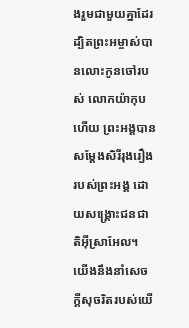ងរួមជាមួយគ្នាដែរ ដ្បិតព្រះអម្ចាស់បានលោះកូនចៅរបស់ លោកយ៉ាកុបហើយ ព្រះអង្គបានសម្តែងសិរីរុងរឿងរបស់ព្រះអង្គ ដោយសង្គ្រោះជនជាតិអ៊ីស្រាអែល។
យើងនឹងនាំសេចក្ដីសុចរិតរបស់យើ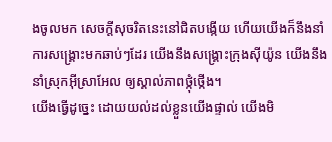ងចូលមក សេចក្ដីសុចរិតនេះនៅជិតបង្កើយ ហើយយើងក៏នឹងនាំការសង្គ្រោះមកឆាប់ៗដែរ យើងនឹងសង្គ្រោះក្រុងស៊ីយ៉ូន យើងនឹងនាំស្រុកអ៊ីស្រាអែល ឲ្យស្គាល់ភាពថ្កុំថ្កើង។
យើងធ្វើដូច្នេះ ដោយយល់ដល់ខ្លួនយើងផ្ទាល់ យើងមិ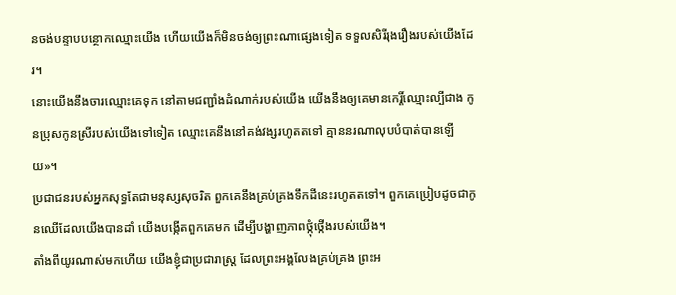នចង់បន្ទាបបន្ថោកឈ្មោះយើង ហើយយើងក៏មិនចង់ឲ្យព្រះណាផ្សេងទៀត ទទួលសិរីរុងរឿងរបស់យើងដែរ។
នោះយើងនឹងចារឈ្មោះគេទុក នៅតាមជញ្ជាំងដំណាក់របស់យើង យើងនឹងឲ្យគេមានកេរ្តិ៍ឈ្មោះល្បីជាង កូនប្រុសកូនស្រីរបស់យើងទៅទៀត ឈ្មោះគេនឹងនៅគង់វង្សរហូតតទៅ គ្មាននរណាលុបបំបាត់បានឡើយ»។
ប្រជាជនរបស់អ្នកសុទ្ធតែជាមនុស្សសុចរិត ពួកគេនឹងគ្រប់គ្រងទឹកដីនេះរហូតតទៅ។ ពួកគេប្រៀបដូចជាកូនឈើដែលយើងបានដាំ យើងបង្កើតពួកគេមក ដើម្បីបង្ហាញភាពថ្កុំថ្កើងរបស់យើង។
តាំងពីយូរណាស់មកហើយ យើងខ្ញុំជាប្រជារាស្ត្រ ដែលព្រះអង្គលែងគ្រប់គ្រង ព្រះអ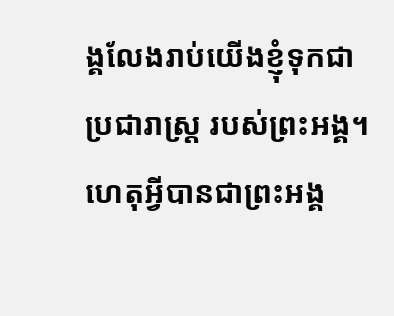ង្គលែងរាប់យើងខ្ញុំទុកជាប្រជារាស្ត្រ របស់ព្រះអង្គ។
ហេតុអ្វីបានជាព្រះអង្គ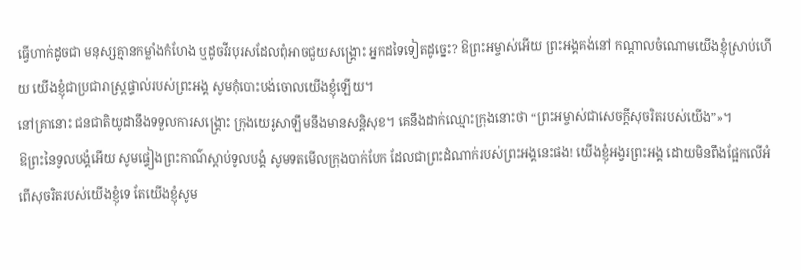ធ្វើហាក់ដូចជា មនុស្សគ្មានកម្លាំងកំហែង ឬដូចវីរបុរសដែលពុំអាចជួយសង្គ្រោះ អ្នកដទៃទៀតដូច្នេះ? ឱព្រះអម្ចាស់អើយ ព្រះអង្គគង់នៅ កណ្ដាលចំណោមយើងខ្ញុំស្រាប់ហើយ យើងខ្ញុំជាប្រជារាស្ត្រផ្ទាល់របស់ព្រះអង្គ សូមកុំបោះបង់ចោលយើងខ្ញុំឡើយ។
នៅគ្រានោះ ជនជាតិយូដានឹងទទួលការសង្គ្រោះ ក្រុងយេរូសាឡឹមនឹងមានសន្តិសុខ។ គេនឹងដាក់ឈ្មោះក្រុងនោះថា “ព្រះអម្ចាស់ជាសេចក្ដីសុចរិតរបស់យើង”»។
ឱព្រះនៃទូលបង្គំអើយ សូមផ្ទៀងព្រះកាណ៌ស្ដាប់ទូលបង្គំ សូមទតមើលក្រុងបាក់បែក ដែលជាព្រះដំណាក់របស់ព្រះអង្គនេះផង! យើងខ្ញុំអង្វរព្រះអង្គ ដោយមិនពឹងផ្អែកលើអំពើសុចរិតរបស់យើងខ្ញុំទេ តែយើងខ្ញុំសូម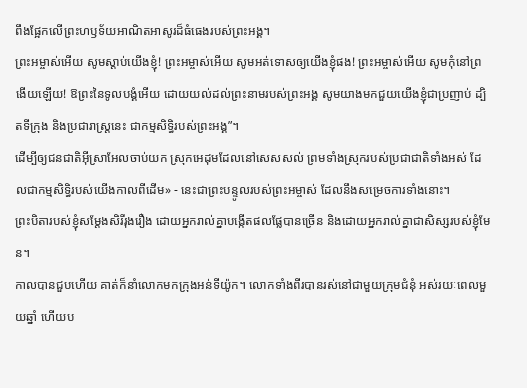ពឹងផ្អែកលើព្រះហឫទ័យអាណិតអាសូរដ៏ធំធេងរបស់ព្រះអង្គ។
ព្រះអម្ចាស់អើយ សូមស្ដាប់យើងខ្ញុំ! ព្រះអម្ចាស់អើយ សូមអត់ទោសឲ្យយើងខ្ញុំផង! ព្រះអម្ចាស់អើយ សូមកុំនៅព្រងើយឡើយ! ឱព្រះនៃទូលបង្គំអើយ ដោយយល់ដល់ព្រះនាមរបស់ព្រះអង្គ សូមយាងមកជួយយើងខ្ញុំជាប្រញាប់ ដ្បិតទីក្រុង និងប្រជារាស្ត្រនេះ ជាកម្មសិទ្ធិរបស់ព្រះអង្គ”។
ដើម្បីឲ្យជនជាតិអ៊ីស្រាអែលចាប់យក ស្រុកអេដុមដែលនៅសេសសល់ ព្រមទាំងស្រុករបស់ប្រជាជាតិទាំងអស់ ដែលជាកម្មសិទ្ធិរបស់យើងកាលពីដើម» - នេះជាព្រះបន្ទូលរបស់ព្រះអម្ចាស់ ដែលនឹងសម្រេចការទាំងនោះ។
ព្រះបិតារបស់ខ្ញុំសម្តែងសិរីរុងរឿង ដោយអ្នករាល់គ្នាបង្កើតផលផ្លែបានច្រើន និងដោយអ្នករាល់គ្នាជាសិស្សរបស់ខ្ញុំមែន។
កាលបានជួបហើយ គាត់ក៏នាំលោកមកក្រុងអន់ទីយ៉ូក។ លោកទាំងពីរបានរស់នៅជាមួយក្រុមជំនុំ អស់រយៈពេលមួយឆ្នាំ ហើយប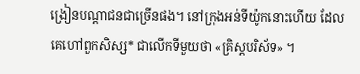ង្រៀនបណ្ដាជនជាច្រើនផង។ នៅក្រុងអន់ទីយ៉ូកនោះហើយ ដែលគេហៅពួកសិស្ស* ជាលើកទីមួយថា «គ្រិស្តបរិស័ទ» ។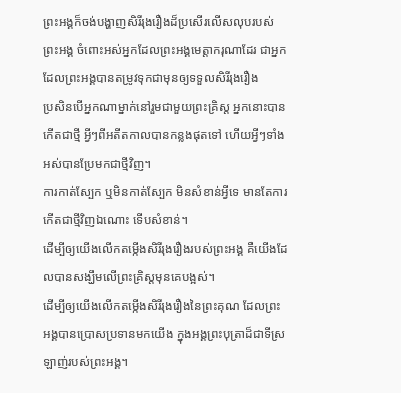ព្រះអង្គក៏ចង់បង្ហាញសិរីរុងរឿងដ៏ប្រសើរលើសលុបរបស់ព្រះអង្គ ចំពោះអស់អ្នកដែលព្រះអង្គមេត្តាករុណាដែរ ជាអ្នកដែលព្រះអង្គបានតម្រូវទុកជាមុនឲ្យទទួលសិរីរុងរឿង
ប្រសិនបើអ្នកណាម្នាក់នៅរួមជាមួយព្រះគ្រិស្ត អ្នកនោះបានកើតជាថ្មី អ្វីៗពីអតីតកាលបានកន្លងផុតទៅ ហើយអ្វីៗទាំងអស់បានប្រែមកជាថ្មីវិញ។
ការកាត់ស្បែក ឬមិនកាត់ស្បែក មិនសំខាន់អ្វីទេ មានតែការកើតជាថ្មីវិញឯណោះ ទើបសំខាន់។
ដើម្បីឲ្យយើងលើកតម្កើងសិរីរុងរឿងរបស់ព្រះអង្គ គឺយើងដែលបានសង្ឃឹមលើព្រះគ្រិស្តមុនគេបង្អស់។
ដើម្បីឲ្យយើងលើកតម្កើងសិរីរុងរឿងនៃព្រះគុណ ដែលព្រះអង្គបានប្រោសប្រទានមកយើង ក្នុងអង្គព្រះបុត្រាដ៏ជាទីស្រឡាញ់របស់ព្រះអង្គ។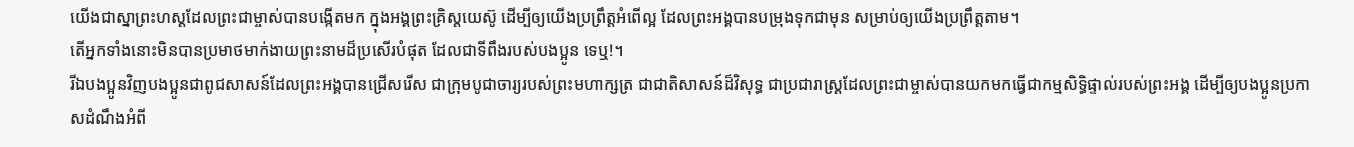យើងជាស្នាព្រះហស្ដដែលព្រះជាម្ចាស់បានបង្កើតមក ក្នុងអង្គព្រះគ្រិស្តយេស៊ូ ដើម្បីឲ្យយើងប្រព្រឹត្តអំពើល្អ ដែលព្រះអង្គបានបម្រុងទុកជាមុន សម្រាប់ឲ្យយើងប្រព្រឹត្តតាម។
តើអ្នកទាំងនោះមិនបានប្រមាថមាក់ងាយព្រះនាមដ៏ប្រសើរបំផុត ដែលជាទីពឹងរបស់បងប្អូន ទេឬ!។
រីឯបងប្អូនវិញបងប្អូនជាពូជសាសន៍ដែលព្រះអង្គបានជ្រើសរើស ជាក្រុមបូជាចារ្យរបស់ព្រះមហាក្សត្រ ជាជាតិសាសន៍ដ៏វិសុទ្ធ ជាប្រជារាស្ដ្រដែលព្រះជាម្ចាស់បានយកមកធ្វើជាកម្មសិទ្ធិផ្ទាល់របស់ព្រះអង្គ ដើម្បីឲ្យបងប្អូនប្រកាសដំណឹងអំពី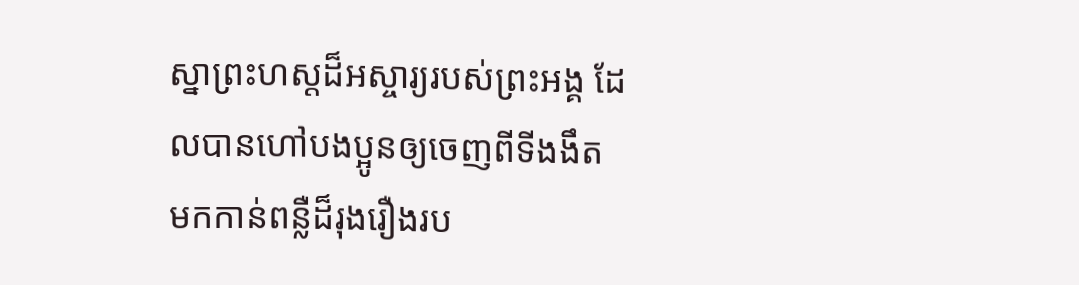ស្នាព្រះហស្ដដ៏អស្ចារ្យរបស់ព្រះអង្គ ដែលបានហៅបងប្អូនឲ្យចេញពីទីងងឹត មកកាន់ពន្លឺដ៏រុងរឿងរប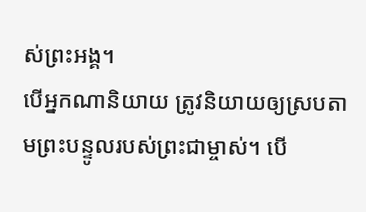ស់ព្រះអង្គ។
បើអ្នកណានិយាយ ត្រូវនិយាយឲ្យស្របតាមព្រះបន្ទូលរបស់ព្រះជាម្ចាស់។ បើ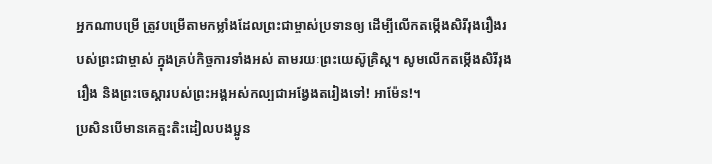អ្នកណាបម្រើ ត្រូវបម្រើតាមកម្លាំងដែលព្រះជាម្ចាស់ប្រទានឲ្យ ដើម្បីលើកតម្កើងសិរីរុងរឿងរបស់ព្រះជាម្ចាស់ ក្នុងគ្រប់កិច្ចការទាំងអស់ តាមរយៈព្រះយេស៊ូគ្រិស្ត។ សូមលើកតម្កើងសិរីរុងរឿង និងព្រះចេស្ដារបស់ព្រះអង្គអស់កល្បជាអង្វែងតរៀងទៅ! អាម៉ែន!។
ប្រសិនបើមានគេត្មះតិះដៀលបងប្អូន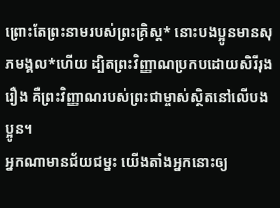ព្រោះតែព្រះនាមរបស់ព្រះគ្រិស្ត* នោះបងប្អូនមានសុភមង្គល*ហើយ ដ្បិតព្រះវិញ្ញាណប្រកបដោយសិរីរុងរឿង គឺព្រះវិញ្ញាណរបស់ព្រះជាម្ចាស់ស្ថិតនៅលើបងប្អូន។
អ្នកណាមានជ័យជម្នះ យើងតាំងអ្នកនោះឲ្យ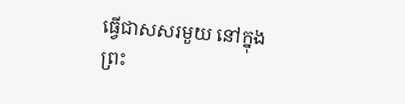ធ្វើជាសសរមួយ នៅក្នុងព្រះ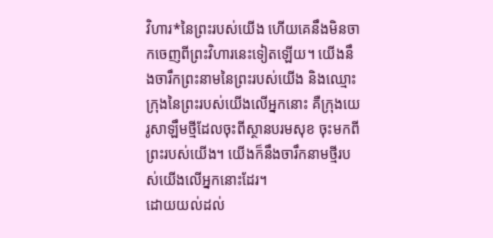វិហារ*នៃព្រះរបស់យើង ហើយគេនឹងមិនចាកចេញពីព្រះវិហារនេះទៀតឡើយ។ យើងនឹងចារឹកព្រះនាមនៃព្រះរបស់យើង និងឈ្មោះក្រុងនៃព្រះរបស់យើងលើអ្នកនោះ គឺក្រុងយេរូសាឡឹមថ្មីដែលចុះពីស្ថានបរមសុខ ចុះមកពីព្រះរបស់យើង។ យើងក៏នឹងចារឹកនាមថ្មីរបស់យើងលើអ្នកនោះដែរ។
ដោយយល់ដល់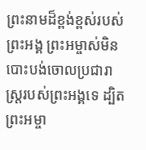ព្រះនាមដ៏ខ្ពង់ខ្ពស់របស់ព្រះអង្គ ព្រះអម្ចាស់មិនបោះបង់ចោលប្រជារាស្ត្ររបស់ព្រះអង្គទេ ដ្បិតព្រះអម្ចា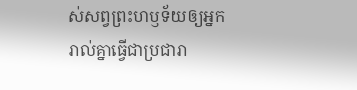ស់សព្វព្រះហឫទ័យឲ្យអ្នករាល់គ្នាធ្វើជាប្រជារា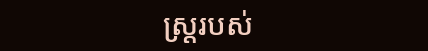ស្ត្ររបស់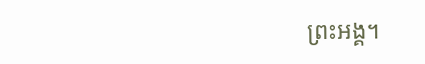ព្រះអង្គ។